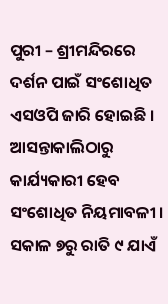ପୁରୀ – ଶ୍ରୀମନ୍ଦିରରେ ଦର୍ଶନ ପାଇଁ ସଂଶୋଧିତ ଏସଓପି ଜାରି ହୋଇଛି । ଆସନ୍ତାକାଲିଠାରୁ କାର୍ଯ୍ୟକାରୀ ହେବ ସଂଶୋଧିତ ନିୟମାବଳୀ । ସକାଳ ୭ରୁ ରାତି ୯ ଯାଏଁ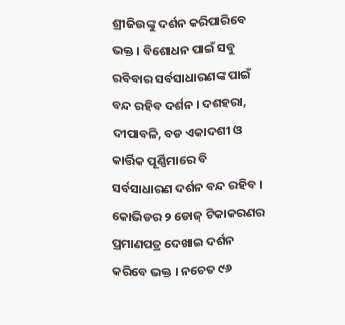ଶ୍ରୀଜିଉଙ୍କୁ ଦର୍ଶନ କରିପାରିବେ ଭକ୍ତ । ବିଶୋଧନ ପାଇଁ ସବୁ ରବିବାର ସର୍ବସାଧାରଣଙ୍କ ପାଇଁ ବନ୍ଦ ରହିବ ଦର୍ଶନ । ଦଶହରା, ଦୀପାବଳି, ବଡ ଏକାଦଶୀ ଓ କାର୍ତ୍ତିକ ପୂର୍ଣ୍ଣିମାରେ ବି ସର୍ବସାଧାରଣ ଦର୍ଶନ ବନ୍ଦ ରହିବ । କୋଭିଡର ୨ ଡୋଜ୍ ଟିକାକରଣର ପ୍ରମାଣପତ୍ର ଦେଖାଇ ଦର୍ଶନ କରିବେ ଭକ୍ତ । ନଚେତ ୯୬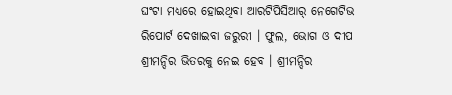ଘଂଟା ମଧ୍ୟରେ ହୋଇଥିବା ଆରଟିପିସିଆର୍ ନେଗେଟିଭ ରିପୋର୍ଟ ଦେଖାଇବା ଜରୁରୀ । ଫୁଲ, ଭୋଗ ଓ ଦୀପ ଶ୍ରୀମନ୍ଦିର ଭିତରକୁ ନେଇ ହେବ । ଶ୍ରୀମନ୍ଦିର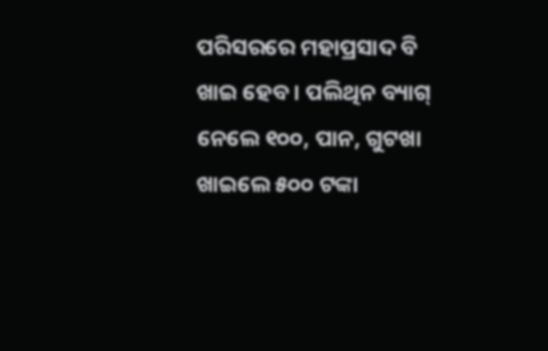ପରିସରରେ ମହାପ୍ରସାଦ ବି ଖାଇ ହେବ । ପଲିଥିନ ବ୍ୟାଗ୍ ନେଲେ ୧୦୦, ପାନ, ଗୁଟଖା ଖାଇଲେ ୫୦୦ ଟଙ୍କା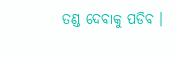ତଣ୍ଡ ଦେବାକୁ ପଡିବ ।